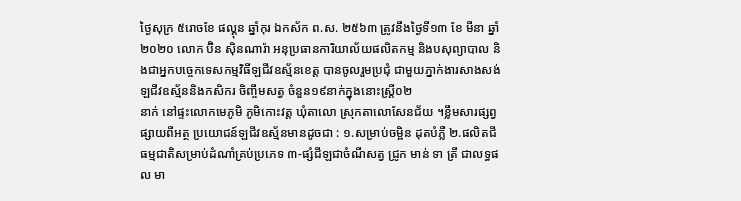ថ្ងៃសុក្រ ៥រោចខែ ផល្គុន ឆ្នាំកុរ ឯកស័ក ព.ស. ២៥៦៣ ត្រូវនឹងថ្ងៃទី១៣ ខែ មីនា ឆ្នាំ ២០២០ លោក ប៊ិន ស៊ិនណារ៉ា អនុប្រធានការិយាល័យផលិតកម្ម និងបសុព្យាបាល និងជាអ្នកបច្ចេកទេសកម្មវិធីឡជីវឧស្ម័នខេត្ត បានចូលរួមប្រជុំ ជាមួយភ្នាក់ងារសាងសង់ឡជីវឧស្ម័ននិងកសិករ ចិញ្ចឹមសត្វ ចំនួន១៩នាក់ក្នុងនោះស្រ្តី០២
នាក់ នៅផ្ទះលោកមេភូមិ ភូមិកោះវត្ត ឃុំតាលោ ស្រុកតាលោសែនជ័យ ។ខ្លឹមសារផ្សព្វផ្សាយពីអត្ថ ប្រយោជន៍ឡជីវឧស្ម័នមានដូចជា : ១.សម្រាប់ចម្អិន ដុតបំភ្លឺ ២.ផលិតជីធម្មជាតិសម្រាប់ដំណាំគ្រប់ប្រភេទ ៣-ផ្សំជីឡជាចំណីសត្វ ជ្រូក មាន់ ទា ត្រី ជាលទ្ធផល មា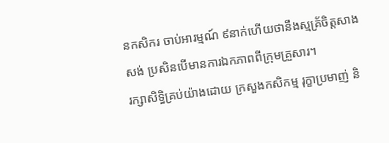នកសិករ ចាប់អារម្មណ៍ ៩នាក់ហើយថានឹងស្មគ្រ័ចិត្តសាងសង់ ប្រសិនបើមានការឯកភាពពីក្រុមគ្រួសារ។
រក្សាសិទិ្ធគ្រប់យ៉ាងដោយ ក្រសួងកសិកម្ម រុក្ខាប្រមាញ់ និ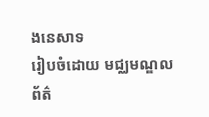ងនេសាទ
រៀបចំដោយ មជ្ឈមណ្ឌលព័ត៌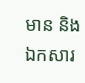មាន និងឯកសារ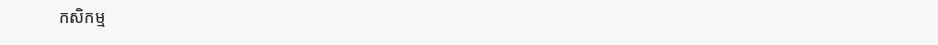កសិកម្ម